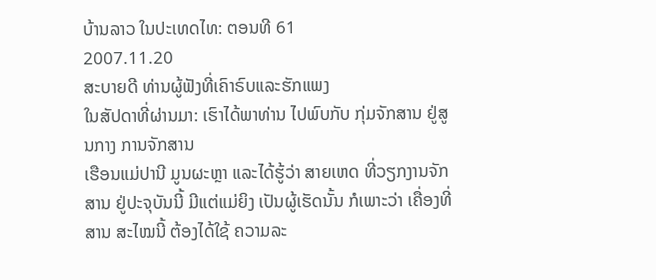ບ້ານລາວ ໃນປະເທດໄທ: ຕອນທີ 61
2007.11.20
ສະບາຍດີ ທ່ານຜູ້ຟັງທີ່ເຄົາຣົບແລະຮັກແພງ
ໃນສັປດາທີ່ຜ່ານມາ: ເຮົາໄດ້ພາທ່ານ ໄປພົບກັບ ກຸ່ມຈັກສານ ຢູ່ສູນກາງ ການຈັກສານ
ເຮືອນແມ່ປານີ ມູນຜະຫຼາ ແລະໄດ້ຮູ້ວ່າ ສາຍເຫດ ທີ່ວຽກງານຈັກສານ ຢູ່ປະຈຸບັນນີ້ ມີແຕ່ແມ່ຍິງ ເປັນຜູ້ເຮັດນັ້ນ ກໍເພາະວ່າ ເຄື່ອງທີ່ສານ ສະໄໝນີ້ ຕ້ອງໄດ້ໃຊ້ ຄວາມລະ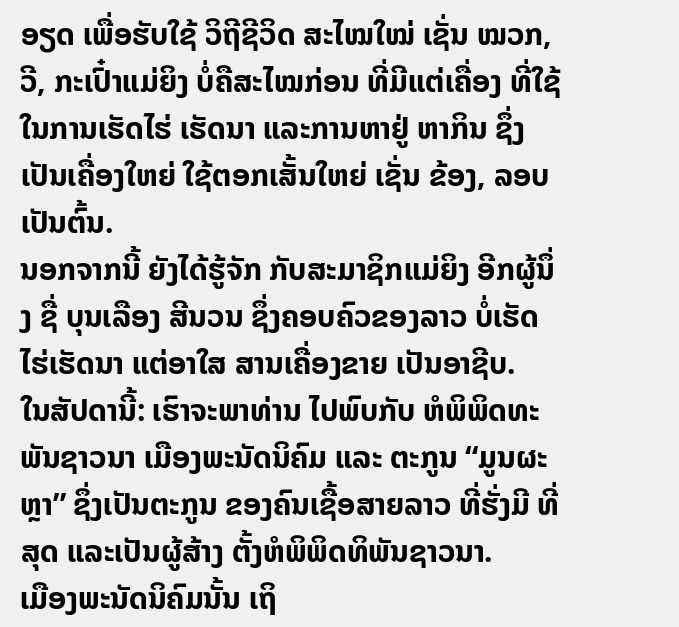ອຽດ ເພື່ອຮັບໃຊ້ ວິຖີຊີວິດ ສະໄໝໃໝ່ ເຊັ່ນ ໝວກ, ວີ, ກະເປົ໋າແມ່ຍິງ ບໍ່ຄືສະໄໝກ່ອນ ທີ່ມີແຕ່ເຄື່ອງ ທີ່ໃຊ້ໃນການເຮັດໄຮ່ ເຮັດນາ ແລະການຫາຢູ່ ຫາກິນ ຊຶ່ງເປັນເຄື່ອງໃຫຍ່ ໃຊ້ຕອກເສັ້ນໃຫຍ່ ເຊັ່ນ ຂ້ອງ, ລອບ ເປັນຕົ້ນ.
ນອກຈາກນີ້ ຍັງໄດ້ຮູ້ຈັກ ກັບສະມາຊິກແມ່ຍິງ ອີກຜູ້ນຶ່ງ ຊື່ ບຸນເລືອງ ສີນວນ ຊຶ່ງຄອບຄົວຂອງລາວ ບໍ່ເຮັດໄຮ່ເຮັດນາ ແຕ່ອາໃສ ສານເຄື່ອງຂາຍ ເປັນອາຊີບ.
ໃນສັປດານີ້: ເຮົາຈະພາທ່ານ ໄປພົບກັບ ຫໍພິພິດທະພັນຊາວນາ ເມືອງພະນັດນິຄົມ ແລະ ຕະກູນ “ມູນຜະຫຼາ” ຊຶ່ງເປັນຕະກູນ ຂອງຄົນເຊື້ອສາຍລາວ ທີ່ຮັ່ງມີ ທີ່ສຸດ ແລະເປັນຜູ້ສ້າງ ຕັ້ງຫໍພິພິດທິພັນຊາວນາ.
ເມືອງພະນັດນິຄົມນັ້ນ ເຖິ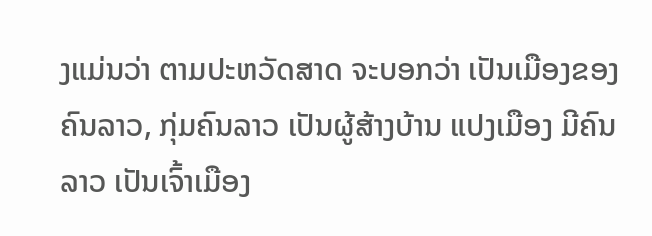ງແມ່ນວ່າ ຕາມປະຫວັດສາດ ຈະບອກວ່າ ເປັນເມືອງຂອງຄົນລາວ, ກຸ່ມຄົນລາວ ເປັນຜູ້ສ້າງບ້ານ ແປງເມືອງ ມີຄົນລາວ ເປັນເຈົ້າເມືອງ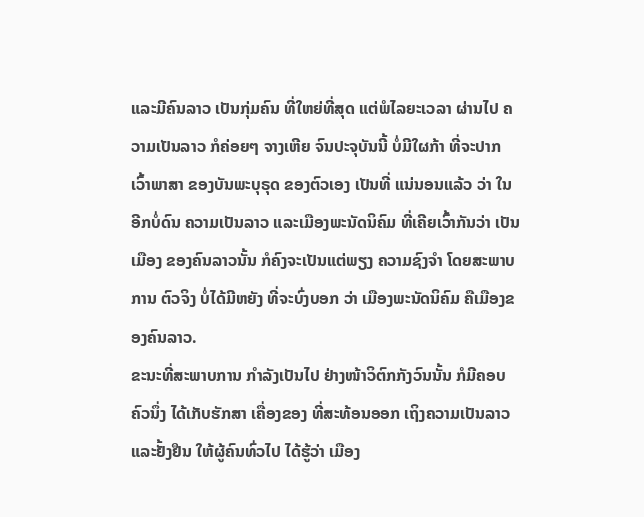ແລະມີຄົນລາວ ເປັນກຸ່ມຄົນ ທີ່ໃຫຍ່ທີ່ສຸດ ແຕ່ພໍໄລຍະເວລາ ຜ່ານໄປ ຄວາມເປັນລາວ ກໍຄ່ອຍໆ ຈາງເຫີຍ ຈົນປະຈຸບັນນີ້ ບໍ່ມີໃຜກ້າ ທີ່ຈະປາກ ເວົ້າພາສາ ຂອງບັນພະບຸຣຸດ ຂອງຕົວເອງ ເປັນທີ່ ແນ່ນອນແລ້ວ ວ່າ ໃນອີກບໍ່ດົນ ຄວາມເປັນລາວ ແລະເມືອງພະນັດນິຄົມ ທີ່ເຄີຍເວົ້າກັນວ່າ ເປັນເມືອງ ຂອງຄົນລາວນັ້ນ ກໍຄົງຈະເປັນແຕ່ພຽງ ຄວາມຊົງຈຳ ໂດຍສະພາບການ ຕົວຈິງ ບໍ່ໄດ້ມີຫຍັງ ທີ່ຈະບົ່ງບອກ ວ່າ ເມືອງພະນັດນິຄົມ ຄືເມືອງຂອງຄົນລາວ.
ຂະນະທີ່ສະພາບການ ກຳລັງເປັນໄປ ຢ່າງໜ້າວິຕົກກັງວົນນັ້ນ ກໍມີຄອບຄົວນຶ່ງ ໄດ້ເກັບຮັກສາ ເຄື່ອງຂອງ ທີ່ສະທ້ອນອອກ ເຖິງຄວາມເປັນລາວ ແລະຢັ້ງຢືນ ໃຫ້ຜູ້ຄົນທົ່ວໄປ ໄດ້ຮູ້ວ່າ ເມືອງ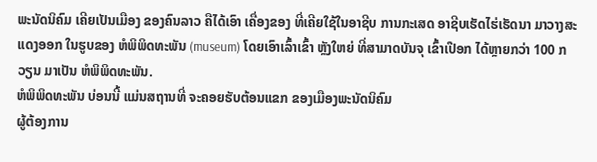ພະນັດນິຄົມ ເຄີຍເປັນເມືອງ ຂອງຄົນລາວ ຄືໄດ້ເອົາ ເຄື່ອງຂອງ ທີ່ເຄີຍໃຊ້ໃນອາຊີບ ການກະເສດ ອາຊີບເຮັດໄຮ່ເຮັດນາ ມາວາງສະແດງອອກ ໃນຮູບຂອງ ຫໍພິພິດທະພັນ (museum) ໂດຍເອົາເລົ້າເຂົ້າ ຫຼັງໃຫຍ່ ທີ່ສາມາດບັນຈຸ ເຂົ້າເປືອກ ໄດ້ຫຼາຍກວ່າ 100 ກວຽນ ມາເປັນ ຫໍພິພິດທະພັນ.
ຫໍພິພິດທະພັນ ບ່ອນນີ້ ແມ່ນສຖານທີ່ ຈະຄອຍຮັບຕ້ອນແຂກ ຂອງເມືອງພະນັດນິຄົມ
ຜູ້ຕ້ອງການ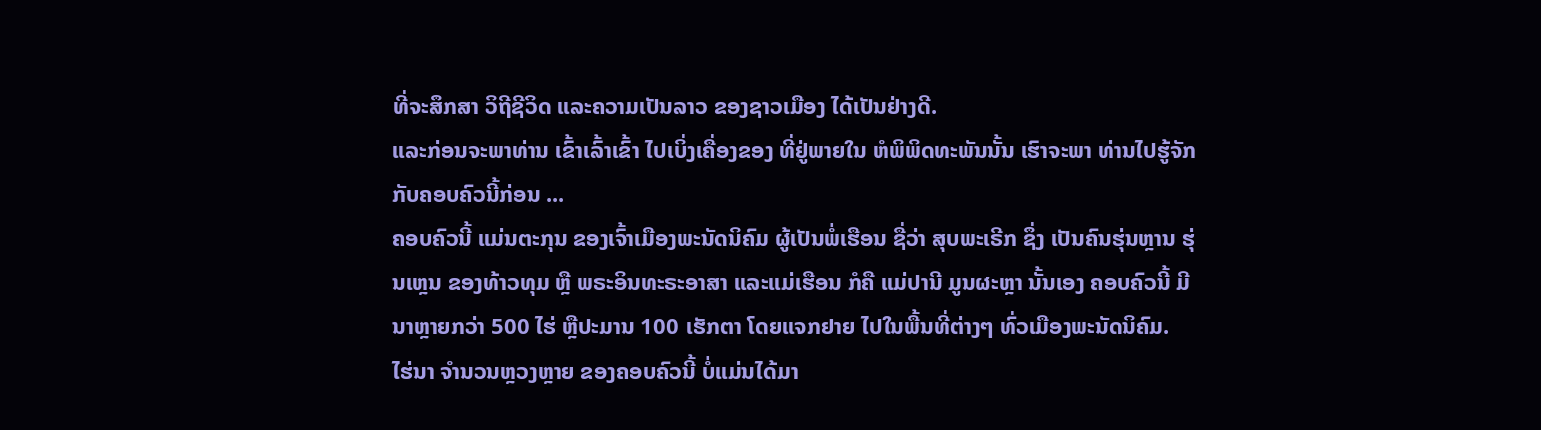ທີ່ຈະສຶກສາ ວິຖີຊີວິດ ແລະຄວາມເປັນລາວ ຂອງຊາວເມືອງ ໄດ້ເປັນຢ່າງດີ.
ແລະກ່ອນຈະພາທ່ານ ເຂົ້າເລົ້າເຂົ້າ ໄປເບິ່ງເຄື່ອງຂອງ ທີ່ຢູ່ພາຍໃນ ຫໍພິພິດທະພັນນັ້ນ ເຮົາຈະພາ ທ່ານໄປຮູ້ຈັກ ກັບຄອບຄົວນີ້ກ່ອນ ...
ຄອບຄົວນີ້ ແມ່ນຕະກຸນ ຂອງເຈົ້າເມືອງພະນັດນິຄົມ ຜູ້ເປັນພໍ່ເຮືອນ ຊື່ວ່າ ສຸບພະເຣີກ ຊຶ່ງ ເປັນຄົນຮຸ່ນຫຼານ ຮຸ່ນເຫຼນ ຂອງທ້າວທຸມ ຫຼື ພຣະອິນທະຣະອາສາ ແລະແມ່ເຮືອນ ກໍຄື ແມ່ປານີ ມູນຜະຫຼາ ນັ້ນເອງ ຄອບຄົວນີ້ ມີນາຫຼາຍກວ່າ 500 ໄຮ່ ຫຼືປະມານ 100 ເຮັກຕາ ໂດຍແຈກຢາຍ ໄປໃນພື້ນທີ່ຕ່າງໆ ທົ່ວເມືອງພະນັດນິຄົມ.
ໄຮ່ນາ ຈຳນວນຫຼວງຫຼາຍ ຂອງຄອບຄົວນີ້ ບໍ່ແມ່ນໄດ້ມາ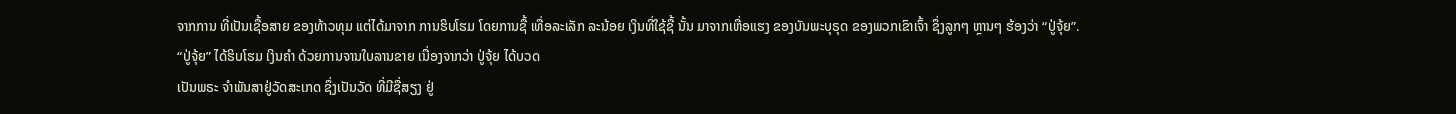ຈາກການ ທີ່ເປັນເຊື້ອສາຍ ຂອງທ້າວທຸມ ແຕ່ໄດ້ມາຈາກ ການຮິບໂຮມ ໂດຍການຊື້ ເທື່ອລະເລັກ ລະນ້ອຍ ເງິນທີ່ໃຊ້ຊື້ ນັ້ນ ມາຈາກເຫື່ອແຮງ ຂອງບັນພະບຸຣຸດ ຂອງພວກເຂົາເຈົ້າ ຊຶ່ງລູກໆ ຫຼານໆ ຮ້ອງວ່າ “ປູ່ຈຸ້ຍ”.
“ປູ່ຈຸ້ຍ” ໄດ້ຮິບໂຮມ ເງິນຄຳ ດ້ວຍການຈານໃບລານຂາຍ ເນື່ອງຈາກວ່າ ປູ່ຈຸ້ຍ ໄດ້ບວດ
ເປັນພຣະ ຈຳພັນສາຢູ່ວັດສະເກດ ຊຶ່ງເປັນວັດ ທີ່ມີຊື່ສຽງ ຢູ່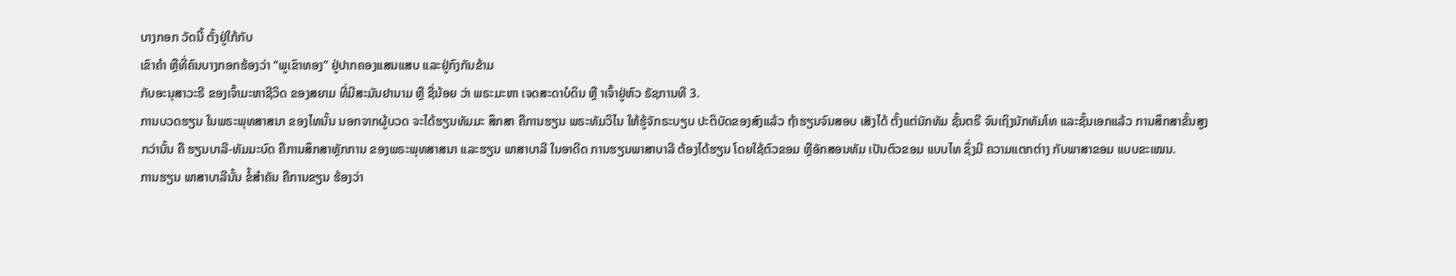ບາງກອກ ວັດນີ້ ຕັ້ງຢູ່ໃກ້ກັບ
ເຂົາຄຳ ຫຼືທີ່ຄົນບາງກອກຮ້ອງວ່າ “ພູເຂົາທອງ” ຢູ່ປາກຄອງແສນແສບ ແລະຢູ່ກົງກັນຂ້າມ
ກັບອະນຸສາວະຣີ ຂອງເຈົ້າມະຫາຊີວິດ ຂອງສຍາມ ທີ່ມີສະມັນຢານາມ ຫຼື ຊື່ນ້ອຍ ວ່າ ພຣະມະຫາ ເຈດສະດາບໍດິນ ຫຼື າເຈົ້າຢູ່ຫົວ ຣັຊການທີ 3.
ການບວດຮຽນ ໃນພຣະພຸທສາສນາ ຂອງໄທນັ້ນ ນອກຈາກຜູ້ບວດ ຈະໄດ້ຮຽນທັມມະ ສຶກສາ ຄືການຮຽນ ພຣະທັມວິໄນ ໃຫ້ຮູ້ຈັກຣະບຽບ ປະຕິບັດຂອງສົງແລ້ວ ຖ້າຮຽນຈົນສອບ ເສັງໄດ້ ຕັ້ງແຕ່ນັກທັມ ຊັ້ນຕຣີ ຈົນເຖິງນັກທັມໂທ ແລະຊັ້ນເອກແລ້ວ ການສຶກສາຂັ້ນສູງ
ກວ່ານັ້ນ ຄື ຮຽນບາລີ-ທັມມະບົດ ຄືການສຶກສາຫຼັກການ ຂອງພຣະພຸທສາສນາ ແລະຮຽນ ພາສາບາລີ ໃນອາດີດ ການຮຽນພາສາບາລີ ຕ້ອງໄດ້ຮຽນ ໂດຍໃຊ້ຕົວຂອມ ຫຼືອັກສອນທັມ ເປັນຕົວຂອມ ແບບໄທ ຊຶ່ງມີ ຄວາມແຕກຕ່າງ ກັບພາສາຂອມ ແບບຂະເໝນ.
ການຮຽນ ພາສາບາລີນັ້ນ ຂໍ້ສຳຄັນ ຄືການຂຽນ ຮ້ອງວ່າ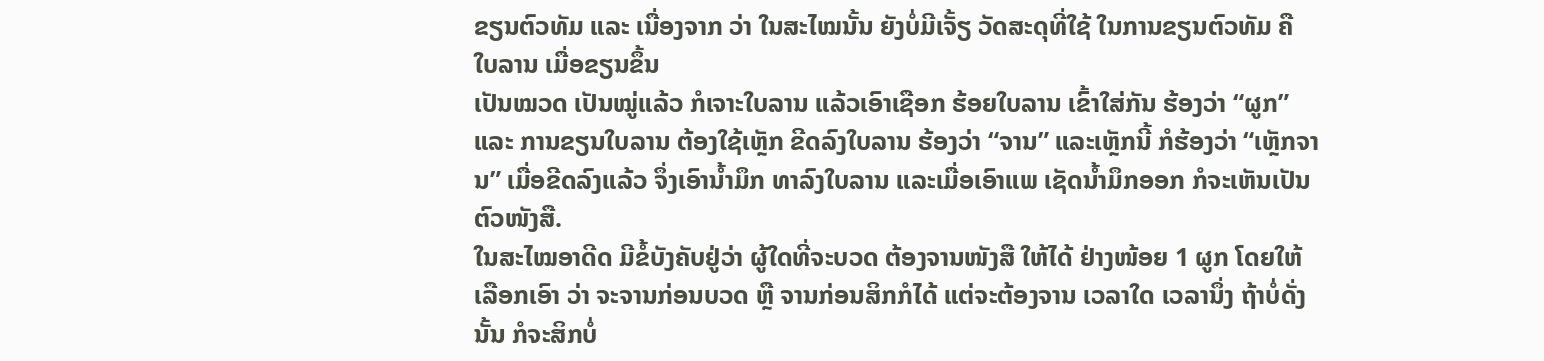ຂຽນຕົວທັມ ແລະ ເນື່ອງຈາກ ວ່າ ໃນສະໄໝນັ້ນ ຍັງບໍ່ມີເຈັ້ຽ ວັດສະດຸທີ່ໃຊ້ ໃນການຂຽນຕົວທັມ ຄື ໃບລານ ເມື່ອຂຽນຂຶ້ນ
ເປັນໝວດ ເປັນໝູ່ແລ້ວ ກໍເຈາະໃບລານ ແລ້ວເອົາເຊືອກ ຮ້ອຍໃບລານ ເຂົ້າໃສ່ກັນ ຮ້ອງວ່າ “ຜູກ” ແລະ ການຂຽນໃບລານ ຕ້ອງໃຊ້ເຫັຼກ ຂີດລົງໃບລານ ຮ້ອງວ່າ “ຈານ” ແລະເຫຼັກນີ້ ກໍຮ້ອງວ່າ “ເຫຼັກຈານ” ເມື່ອຂີດລົງແລ້ວ ຈຶ່ງເອົານ້ຳມຶກ ທາລົງໃບລານ ແລະເມື່ອເອົາແພ ເຊັດນ້ຳມຶກອອກ ກໍຈະເຫັນເປັນຕົວໜັງສື.
ໃນສະໄໝອາດີດ ມີຂໍ້ບັງຄັບຢູ່ວ່າ ຜູ້ໃດທີ່ຈະບວດ ຕ້ອງຈານໜັງສື ໃຫ້ໄດ້ ຢ່າງໜ້ອຍ 1 ຜູກ ໂດຍໃຫ້ເລືອກເອົາ ວ່າ ຈະຈານກ່ອນບວດ ຫຼື ຈານກ່ອນສິກກໍໄດ້ ແຕ່ຈະຕ້ອງຈານ ເວລາໃດ ເວລານຶ່ງ ຖ້າບໍ່ດັ່ງນັ້ນ ກໍຈະສິກບໍ່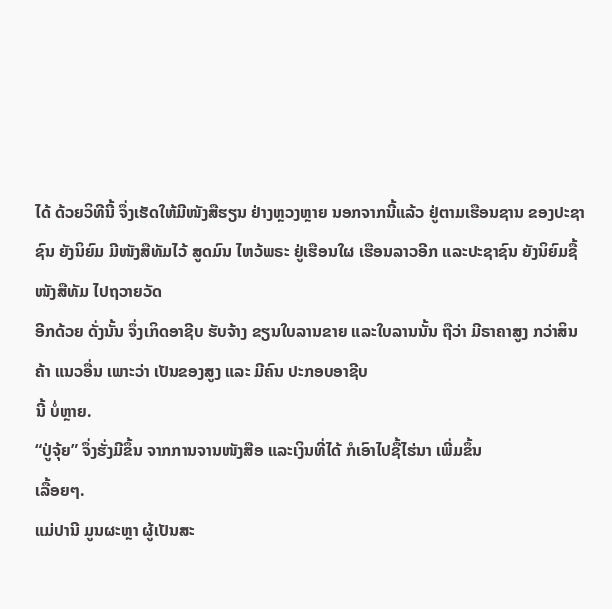ໄດ້ ດ້ວຍວິທີນີ້ ຈຶ່ງເຮັດໃຫ້ມີໜັງສືຮຽນ ຢ່າງຫຼວງຫຼາຍ ນອກຈາກນີ້ແລ້ວ ຢູ່ຕາມເຮືອນຊານ ຂອງປະຊາຊົນ ຍັງນິຍົມ ມີໜັງສືທັມໄວ້ ສູດມົນ ໄຫວ້ພຣະ ຢູ່ເຮືອນໃຜ ເຮືອນລາວອີກ ແລະປະຊາຊົນ ຍັງນິຍົມຊື້ໜັງສືທັມ ໄປຖວາຍວັດ
ອີກດ້ວຍ ດັ່ງນັ້ນ ຈຶ່ງເກິດອາຊີບ ຮັບຈ້າງ ຂຽນໃບລານຂາຍ ແລະໃບລານນັ້ນ ຖືວ່າ ມີຣາຄາສູງ ກວ່າສິນຄ້າ ແນວອື່ນ ເພາະວ່າ ເປັນຂອງສູງ ແລະ ມີຄົນ ປະກອບອາຊີບ
ນີ້ ບໍ່ຫຼາຍ.
“ປູ່ຈຸ້ຍ” ຈຶ່ງຮັ່ງມີຂຶ້ນ ຈາກການຈານໜັງສືອ ແລະເງິນທີ່ໄດ້ ກໍເອົາໄປຊື້ໄຮ່ນາ ເພີ່ມຂຶ້ນ
ເລື້ອຍໆ.
ແມ່ປານີ ມູນຜະຫຼາ ຜູ້ເປັນສະ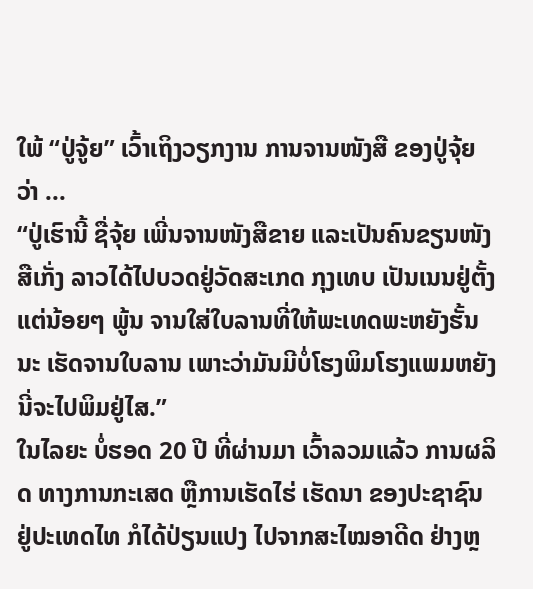ໃພ້ “ປູ່ຈູ້ຍ” ເວົ້າເຖິງວຽກງານ ການຈານໜັງສື ຂອງປູ່ຈຸ້ຍ ວ່າ ...
“ປູ່ເຮົານີ້ ຊື່ຈຸ້ຍ ເພີ່ນຈານໜັງສືຂາຍ ແລະເປັນຄົນຂຽນໜັງສືເກັ່ງ ລາວໄດ້ໄປບວດຢູ່ວັດສະເກດ ກຸງເທບ ເປັນເນນຢູ່ຕັ້ງແຕ່ນ້ອຍໆ ພູ້ນ ຈານໃສ່ໃບລານທີ່ໃຫ້ພະເທດພະຫຍັງຮັ້ນນະ ເຮັດຈານໃບລານ ເພາະວ່າມັນມີບໍ່ໂຮງພິມໂຮງແພມຫຍັງນີ່ຈະໄປພິມຢູ່ໄສ.”
ໃນໄລຍະ ບໍ່ຮອດ 20 ປີ ທີ່ຜ່ານມາ ເວົ້າລວມແລ້ວ ການຜລິດ ທາງການກະເສດ ຫຼືການເຮັດໄຮ່ ເຮັດນາ ຂອງປະຊາຊົນ ຢູ່ປະເທດໄທ ກໍໄດ້ປ່ຽນແປງ ໄປຈາກສະໄໝອາດີດ ຢ່າງຫຼ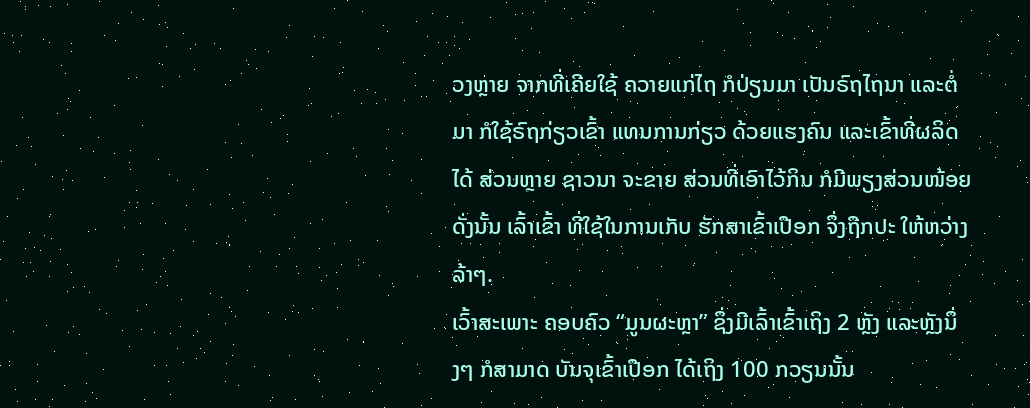ວງຫຼາຍ ຈາກທີ່ເຄີຍໃຊ້ ຄວາຍແກ່ໄຖ ກໍປ່ຽນມາ ເປັນຣົຖໄຖນາ ແລະຕໍ່ມາ ກໍໃຊ້ຣົຖກ່ຽວເຂົ້າ ແທນການກ່ຽວ ດ້ວຍແຮງຄົນ ແລະເຂົ້າທີ່ຜລິດໄດ້ ສ່ວນຫຼາຍ ຊາວນາ ຈະຂາຍ ສ່ວນທີ່ເອົາໄວ້ກິນ ກໍມີພຽງສ່ວນໜ້ອຍ ດັ່ງນັ້ນ ເລົ້າເຂົ້າ ທີ່ໃຊ້ໃນການເກັບ ຮັກສາເຂົ້າເປືອກ ຈຶ່ງຖືກປະ ໃຫ້ຫວ່າງລ້າໆ.
ເວົ້າສະເພາະ ຄອບຄົວ “ມູນຜະຫຼາ” ຊຶ່ງມີເລົ້າເຂົ້າເຖິງ 2 ຫຼັງ ແລະຫຼັງນຶ່ງໆ ກໍສາມາດ ບັນຈຸເຂົ້າເປືອກ ໄດ້ເຖິງ 100 ກວຽນນັ້ນ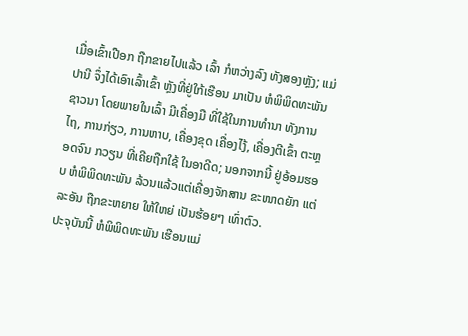ເມື່ອເຂົ້າເປືອກ ຖືກຂາຍໄປແລ້ວ ເລົ້າ ກໍຫວ່າງລົງ ທັງສອງຫຼັງ; ແມ່ປານີ ຈຶ່ງໄດ້ເອົາເລົ້າເຂົ້າ ຫຼັງທີ່ຢູ່ໃກ້ເຮືອນ ມາເປັນ ຫໍພິພິດທະພັນ ຊາວນາ ໂດຍພາຍໃນເລົ້າ ມີເຄື່ອງມື ທີ່ໃຊ້ໃນການທຳນາ ທັງການໄຖ, ການກ່ຽວ, ການຫາບ, ເຄື່ອງຂຸດ ເຄື່ອງໄງ້, ເຄື່ອງຕີເຂົ້າ ຕະຫຼອດຈົນ ກວຽນ ທີ່ເຄີຍຖືກໃຊ້ ໃນອາດີດ; ນອກຈາກນີ້ ຢູ່ອ້ອມຮອບ ຫໍພິພິດທະພັນ ລ້ວນແລ້ວແຕ່ເຄື່ອງຈັກສານ ຂະໜາດຍັກ ແຕ່ລະອັນ ຖືກຂະຫຍາຍ ໃຫ້ໃຫຍ່ ເປັນຮ້ອຍໆ ເທົ່າຕົວ.
ປະຈຸບັນນີ້ ຫໍພິພິດທະພັນ ເຮືອນແມ່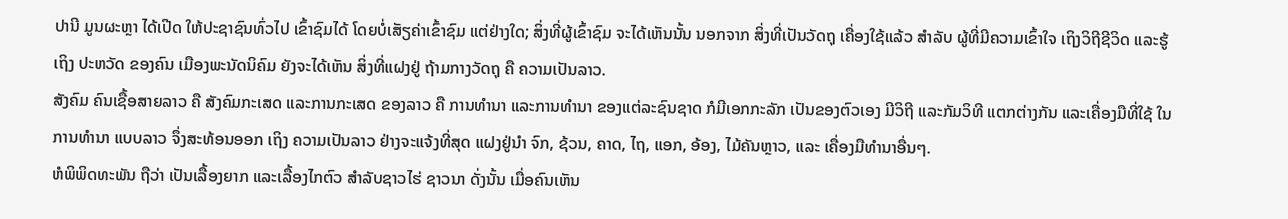ປານີ ມູນຜະຫຼາ ໄດ້ເປີດ ໃຫ້ປະຊາຊົນທົ່ວໄປ ເຂົ້າຊົມໄດ້ ໂດຍບໍ່ເສັຽຄ່າເຂົ້າຊົມ ແຕ່ຢ່າງໃດ; ສິ່ງທີ່ຜູ້ເຂົ້າຊົມ ຈະໄດ້ເຫັນນັ້ນ ນອກຈາກ ສິ່ງທີ່ເປັນວັດຖຸ ເຄື່ອງໃຊ້ແລ້ວ ສຳລັບ ຜູ້ທີ່ມີຄວາມເຂົ້າໃຈ ເຖິງວິຖີຊີວິດ ແລະຮູ້ເຖິງ ປະຫວັດ ຂອງຄົນ ເມືອງພະນັດນິຄົມ ຍັງຈະໄດ້ເຫັນ ສິ່ງທີ່ແຝງຢູ່ ຖ້າມກາງວັດຖຸ ຄື ຄວາມເປັນລາວ.
ສັງຄົມ ຄົນເຊື້ອສາຍລາວ ຄື ສັງຄົມກະເສດ ແລະການກະເສດ ຂອງລາວ ຄື ການທຳນາ ແລະການທຳນາ ຂອງແຕ່ລະຊົນຊາດ ກໍມີເອກກະລັກ ເປັນຂອງຕົວເອງ ມີວິຖີ ແລະກັມວິທີ ແຕກຕ່າງກັນ ແລະເຄື່ອງມືທີ່ໃຊ້ ໃນການທຳນາ ແບບລາວ ຈຶ່ງສະທ້ອນອອກ ເຖິງ ຄວາມເປັນລາວ ຢ່າງຈະແຈ້ງທີ່ສຸດ ແຝງຢູ່ນຳ ຈົກ, ຊ້ວນ, ຄາດ, ໄຖ, ແອກ, ອ້ອງ, ໄມ້ຄັນຫຼາວ, ແລະ ເຄື່ອງມືທຳນາອື່ນໆ.
ຫໍພິພິດທະພັນ ຖືວ່າ ເປັນເລື້ອງຍາກ ແລະເລື້ອງໄກຕົວ ສຳລັບຊາວໄຮ່ ຊາວນາ ດັ່ງນັ້ນ ເມື່ອຄົນເຫັນ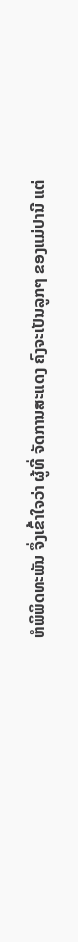ຫໍພິພິດທະພັນ ຈຶ່ງເຂົ້າໃຈວ່າ ຜູ້ທີ່ ຈັດການສະແດງ ຄົງຈະເປັນລູກໆ ຂອງແມ່ປານີ ແຕ່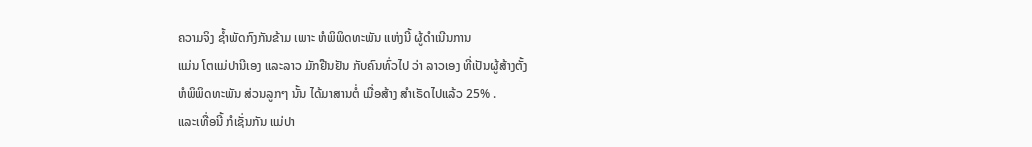ຄວາມຈິງ ຊ້ຳພັດກົງກັນຂ້າມ ເພາະ ຫໍພິພິດທະພັນ ແຫ່ງນີ້ ຜູ້ດຳເນີນການ
ແມ່ນ ໂຕແມ່ປານີເອງ ແລະລາວ ມັກຢືນຢັນ ກັບຄົນທົ່ວໄປ ວ່າ ລາວເອງ ທີ່ເປັນຜູ້ສ້າງຕັ້ງ
ຫໍພິພິດທະພັນ ສ່ວນລູກໆ ນັ້ນ ໄດ້ມາສານຕໍ່ ເມື່ອສ້າງ ສຳເຣັດໄປແລ້ວ 25% .
ແລະເທື່ອນີ້ ກໍເຊັ່ນກັນ ແມ່ປາ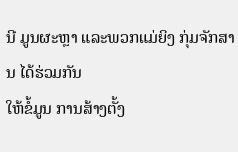ນີ ມູນຜະຫຼາ ແລະພວກແມ່ຍິງ ກຸ່ມຈັກສານ ໄດ້ຮ່ວມກັນ
ໃຫ້ຂໍ້ມູນ ການສ້າງຕັ້ງ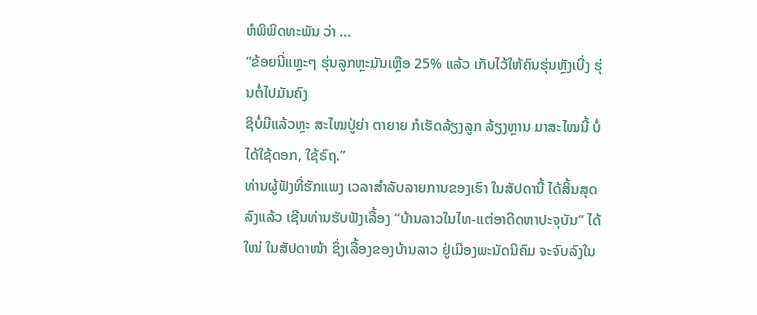ຫໍພິພິດທະພັນ ວ່າ ...
“ຂ້ອຍນີ່ແຫຼະໆ ຮຸ່ນລູກຫຼະມັນເຫຼືອ 25% ແລ້ວ ເກັບໄວ້ໃຫ້ຄົນຮຸ່ນຫຼັງເບີ່ງ ຮຸ່ນຕໍ່ໄປມັນຄົງ
ຊິບໍ່ມີແລ້ວຫຼະ ສະໄໝປູ່ຍ່າ ຕາຍາຍ ກໍເຮັດລ້ຽງລູກ ລ້ຽງຫຼານ ມາສະໄໝນີ້ ບໍ່ໄດ້ໃຊ້ດອກ, ໃຊ້ຣົຖ.”
ທ່ານຜູ້ຟັງທີ່ຮັກແພງ ເວລາສຳລັບລາຍການຂອງເຮົາ ໃນສັປດານີ້ ໄດ້ສິ້ນສຸດລົງແລ້ວ ເຊີນທ່ານຮັບຟັງເລື້ອງ “ບ້ານລາວໃນໄທ-ແຕ່ອາດີດຫາປະຈຸບັນ” ໄດ້ໃໝ່ ໃນສັປດາໜ້າ ຊຶ່ງເລື້ອງຂອງບ້ານລາວ ຢູ່ເມືອງພະນັດນິຄົມ ຈະຈົບລົງໃນ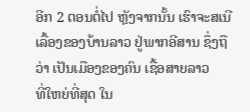ອີກ 2 ຕອນຕໍ່ໄປ ຫຼັງຈາກນັ້ນ ເຮົາຈະສເນີ ເລື້ອງຂອງບ້ານລາວ ຢູ່ພາກອີສານ ຊຶ່ງຖືວ່າ ເປັນເມືອງຂອງຄົນ ເຊື້ອສາຍລາວ
ທີ່ໃຫຍ່ທີ່ສຸດ ໃນ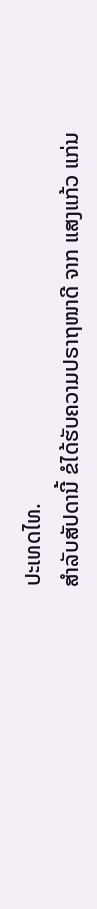ປະເທດໄທ.
ສຳລັບສັປດານີ້ ຂໍໄດ້ຮັບຄວາມປຣາຖໜາດີ ຈາກ ແສງແກ້ວ ແກ່ນ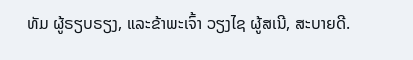ທັມ ຜູ້ຣຽບຣຽງ, ແລະຂ້າພະເຈົ້າ ວຽງໄຊ ຜູ້ສເນີ, ສະບາຍດີ.